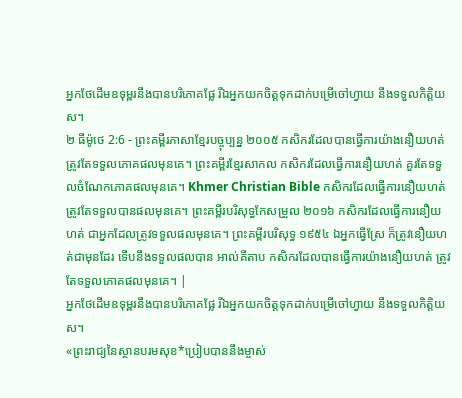អ្នកថែដើមឧទុម្ពរនឹងបានបរិភោគផ្លែ រីឯអ្នកយកចិត្តទុកដាក់បម្រើចៅហ្វាយ នឹងទទួលកិត្តិយស។
២ ធីម៉ូថេ 2:6 - ព្រះគម្ពីរភាសាខ្មែរបច្ចុប្បន្ន ២០០៥ កសិករដែលបានធ្វើការយ៉ាងនឿយហត់ ត្រូវតែទទួលភោគផលមុនគេ។ ព្រះគម្ពីរខ្មែរសាកល កសិករដែលធ្វើការនឿយហត់ គួរតែទទួលចំណែកភោគផលមុនគេ។ Khmer Christian Bible កសិករដែលធ្វើការនឿយហត់ត្រូវតែទទួលបានផលមុនគេ។ ព្រះគម្ពីរបរិសុទ្ធកែសម្រួល ២០១៦ កសិករដែលធ្វើការនឿយហត់ ជាអ្នកដែលត្រូវទទួលផលមុនគេ។ ព្រះគម្ពីរបរិសុទ្ធ ១៩៥៤ ឯអ្នកធ្វើស្រែ ក៏ត្រូវនឿយហត់ជាមុនដែរ ទើបនឹងទទួលផលបាន អាល់គីតាប កសិករដែលបានធ្វើការយ៉ាងនឿយហត់ ត្រូវតែទទួលភោគផលមុនគេ។ |
អ្នកថែដើមឧទុម្ពរនឹងបានបរិភោគផ្លែ រីឯអ្នកយកចិត្តទុកដាក់បម្រើចៅហ្វាយ នឹងទទួលកិត្តិយស។
«ព្រះរាជ្យនៃស្ថានបរមសុខ*ប្រៀបបាននឹងម្ចាស់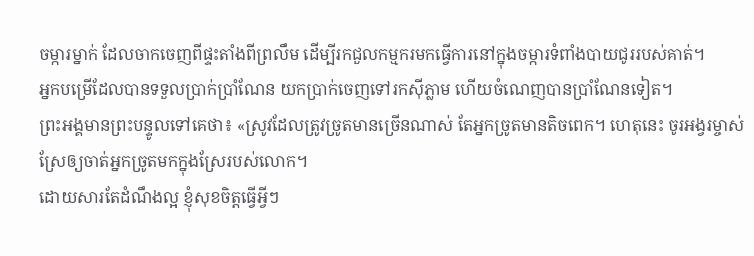ចម្ការម្នាក់ ដែលចាកចេញពីផ្ទះតាំងពីព្រលឹម ដើម្បីរកជួលកម្មករមកធ្វើការនៅក្នុងចម្ការទំពាំងបាយជូររបស់គាត់។
អ្នកបម្រើដែលបានទទួលប្រាក់ប្រាំណែន យកប្រាក់ចេញទៅរកស៊ីភ្លាម ហើយចំណេញបានប្រាំណែនទៀត។
ព្រះអង្គមានព្រះបន្ទូលទៅគេថា៖ «ស្រូវដែលត្រូវច្រូតមានច្រើនណាស់ តែអ្នកច្រូតមានតិចពេក។ ហេតុនេះ ចូរអង្វរម្ចាស់ស្រែឲ្យចាត់អ្នកច្រូតមកក្នុងស្រែរបស់លោក។
ដោយសារតែដំណឹងល្អ ខ្ញុំសុខចិត្តធ្វើអ្វីៗ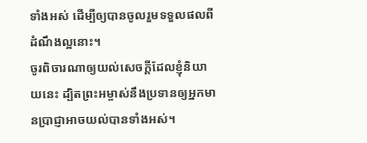ទាំងអស់ ដើម្បីឲ្យបានចូលរួមទទួលផលពីដំណឹងល្អនោះ។
ចូរពិចារណាឲ្យយល់សេចក្ដីដែលខ្ញុំនិយាយនេះ ដ្បិតព្រះអម្ចាស់នឹងប្រទានឲ្យអ្នកមានប្រាជ្ញាអាចយល់បានទាំងអស់។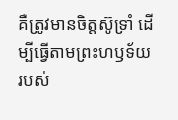គឺត្រូវមានចិត្តស៊ូទ្រាំ ដើម្បីធ្វើតាមព្រះហឫទ័យរបស់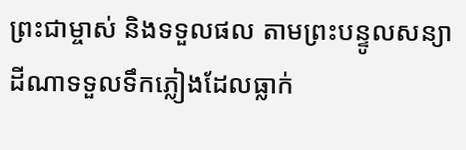ព្រះជាម្ចាស់ និងទទួលផល តាមព្រះបន្ទូលសន្យា
ដីណាទទួលទឹកភ្លៀងដែលធ្លាក់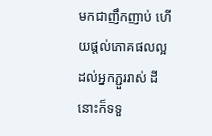មកជាញឹកញាប់ ហើយផ្ដល់ភោគផលល្អដល់អ្នកភ្ជួររាស់ ដីនោះក៏ទទួ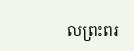លព្រះពរ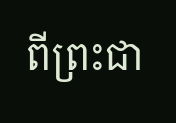ពីព្រះជា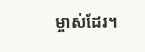ម្ចាស់ដែរ។